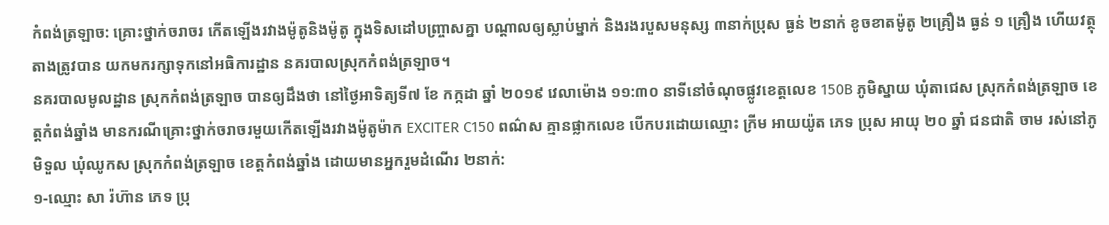កំពង់ត្រឡាច: គ្រោះថ្នាក់ចរាចរ កើតឡើងរវាងម៉ូតូនិងម៉ូតូ ក្នុងទិសដៅបញ្រ្ចាសគ្នា បណ្តាលឲ្យស្លាប់ម្នាក់ និងរងរបួសមនុស្ស ៣នាក់ប្រុស ធ្ងន់ ២នាក់ ខូចខាតម៉ូតូ ២គ្រឿង ធ្ងន់ ១ គ្រឿង ហើយវត្ថុតាងត្រូវបាន យកមករក្សាទុកនៅអធិការដ្ឋាន នគរបាលស្រុកកំពង់ត្រឡាច។
នគរបាលមូលដ្ឋាន ស្រុកកំពង់ត្រឡាច បានឲ្យដឹងថា នៅថ្ងៃអាទិត្យទី៧ ខែ កក្កដា ឆ្នាំ ២០១៩ វេលាម៉ោង ១១:៣០ នាទីនៅចំណុចផ្លូវខេត្តលេខ 150B ភូមិស្នាយ ឃុំតាជេស ស្រុកកំពង់ត្រឡាច ខេត្តកំពង់ឆ្នាំង មានករណីគ្រោះថ្នាក់ចរាចរមួយកើតឡើងរវាងម៉ូតូម៉ាក EXCITER C150 ពណ៌ស គ្មានផ្លាកលេខ បើកបរដោយឈ្មោះ ក្រីម អាយយ៉ូត ភេទ ប្រុស អាយុ ២០ ឆ្នាំ ជនជាតិ ចាម រស់នៅភូមិទួល ឃុំឈូកស ស្រុកកំពង់ត្រឡាច ខេត្តកំពង់ឆ្នាំង ដោយមានអ្នករួមដំណើរ ២នាក់:
១-ឈ្មោះ សា រ៉ហ៊ាន ភេទ ប្រុ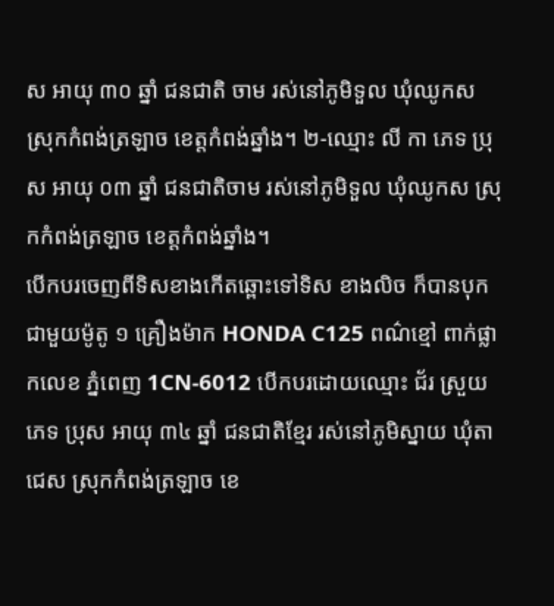ស អាយុ ៣០ ឆ្នាំ ជនជាតិ ចាម រស់នៅភូមិទួល ឃុំឈូកស ស្រុកកំពង់ត្រឡាច ខេត្តកំពង់ឆ្នាំង។ ២-ឈ្មោះ លី កា ភេទ ប្រុស អាយុ ០៣ ឆ្នាំ ជនជាតិចាម រស់នៅភូមិទួល ឃុំឈូកស ស្រុកកំពង់ត្រឡាច ខេត្តកំពង់ឆ្នាំង។
បើកបរចេញពីទិសខាងកើតឆ្ពោះទៅទិស ខាងលិច ក៏បានបុកជាមួយម៉ូតូ ១ គ្រឿងម៉ាក HONDA C125 ពណ៌ខ្មៅ ពាក់ផ្លាកលេខ ភ្នំពេញ 1CN-6012 បើកបរដោយឈ្មោះ ជ័រ ស្រួយ ភេទ ប្រុស អាយុ ៣៤ ឆ្នាំ ជនជាតិខ្មែរ រស់នៅភូមិស្នាយ ឃុំតាជេស ស្រុកកំពង់ត្រឡាច ខេ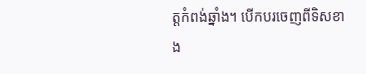ត្តកំពង់ឆ្នាំង។ បើកបរចេញពីទិសខាង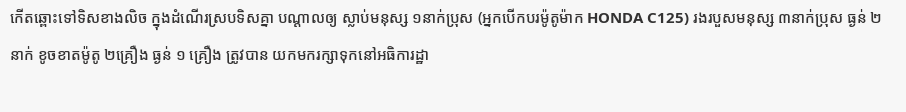កើតឆ្ពោះទៅទិសខាងលិច ក្នុងដំណើរស្របទិសគ្នា បណ្តាលឲ្យ ស្លាប់មនុស្ស ១នាក់ប្រុស (អ្នកបើកបរម៉ូតូម៉ាក HONDA C125) រងរបួសមនុស្ស ៣នាក់ប្រុស ធ្ងន់ ២នាក់ ខូចខាតម៉ូតូ ២គ្រឿង ធ្ងន់ ១ គ្រឿង ត្រូវបាន យកមករក្សាទុកនៅអធិការដ្ឋា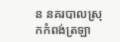ន នគរបាលស្រុកកំពង់ត្រឡា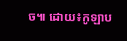ច៕ ដោយ៖កូឡាប